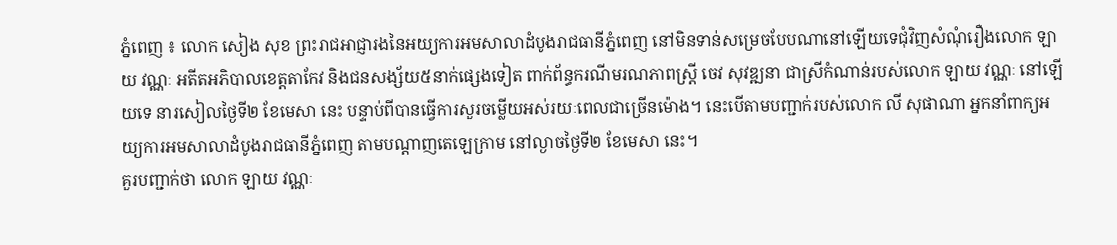ភ្នំពេញ ៖ លោក សៀង សុខ ព្រះរាជអាជ្ញារងនៃអយ្យការអមសាលាដំបូងរាជធានីភ្នំពេញ នៅមិនទាន់សម្រេចបែបណានៅឡើយទេជុំវិញសំណុំរឿងលោក ឡាយ វណ្ណៈ អតីតអភិបាលខេត្តតាកែវ និងជនសង្ស័យ៥នាក់ផ្សេងទៀត ពាក់ព័ន្ធករណីមរណភាពស្ត្រី ចេវ សុវឌ្ឍនា ជាស្រីកំណាន់របស់លោក ឡាយ វណ្ណៈ នៅឡើយទេ នារសៀលថ្ងៃទី២ ខែមេសា នេះ បន្ទាប់ពីបានធ្វើការសួរចម្លើយអស់រយៈពេលជាច្រើនម៉ោង។ នេះបើតាមបញ្ជាក់របស់លោក លី សុផាណា អ្នកនាំពាក្យអយ្យការអមសាលាដំបូងរាជធានីភ្នំពេញ តាមបណ្ដាញតេឡេក្រាម នៅល្ងាចថ្ងៃទី២ ខែមេសា នេះ។
គួរបញ្ជាក់ថា លោក ឡាយ វណ្ណៈ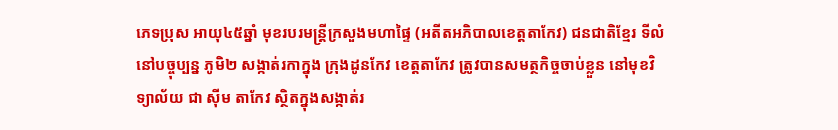ភេទប្រុស អាយុ៤៥ឆ្នាំ មុខរបរមន្ត្រីក្រសួងមហាផ្ទៃ (អតីតអភិបាលខេត្តតាកែវ) ជនជាតិខ្មែរ ទីលំនៅបច្ចុប្បន្ន ភូមិ២ សង្កាត់រកាក្នុង ក្រុងដូនកែវ ខេត្តតាកែវ ត្រូវបានសមត្ថកិច្ចចាប់ខ្លួន នៅមុខវិទ្យាល័យ ជា ស៊ីម តាកែវ ស្ថិតក្នុងសង្កាត់រ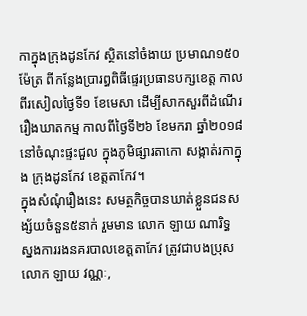កាក្នុងក្រុងដូនកែវ ស្ថិតនៅចំងាយ ប្រមាណ១៥០ម៉ែត្រ ពីកន្លែងប្រារព្ធពិធីផ្ទេរប្រធានបក្សខេត្ត កាលពីរសៀលថ្ងៃទី១ ខែមេសា ដើម្បីសាកសួរពីដំណើររឿងឃាតកម្ម កាលពីថ្ងៃទី២៦ ខែមករា ឆ្នាំ២០១៨ នៅចំណុះផ្ទះជួល ក្នុងភូមិផ្សារតាកោ សង្កាត់រកាក្នុង ក្រុងដូនកែវ ខេត្តតាកែវ។
ក្នុងសំណុំរឿងនេះ សមត្ថកិច្ចបានឃាត់ខ្លួនជនសង្ស័យចំនួន៥នាក់ រួមមាន លោក ឡាយ ណារិទ្ធ ស្នងការរងនគរបាលខេត្តតាកែវ ត្រូវជាបងប្រុស លោក ឡាយ វណ្ណៈ,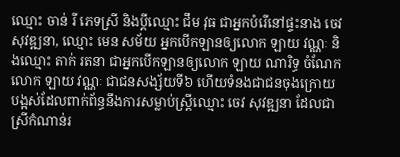ឈ្មោះ ចាន់ រី ភេទស្រី និងប្តីឈ្មោះ ជឹម វុធ ជាអ្នកបំរើនៅផ្ទះនាង ចេវ សុវឌ្ឍនា, ឈ្មោះ មេន សម័យ អ្នកបើកឡានឲ្យលោក ឡាយ វណ្ណៈ និងឈ្មោះ តាក់ រតនា ជាអ្នកបើកឡានឲ្យលោក ឡាយ ណារិទ្ធ ចំណែកលោក ឡាយ វណ្ណៈ ជាជនសង្ស័យទី៦ ហើយទំនងជាជនចុងក្រោយបង្អស់ដែលពាក់ព័ន្ធនឹងការសម្លាប់ស្ត្រីឈ្មោះ ចេវ សុវឌ្ឍនា ដែលជាស្រីកំណាន់រ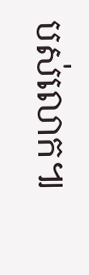បស់លោក៕